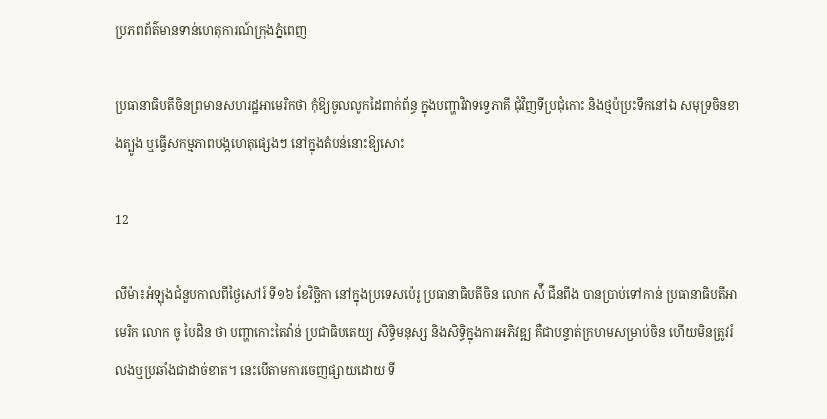ប្រភពព័ត៌មានទាន់ហេតុការណ៍ក្រុងភ្នំពេញ

ប្រធានាធិបតីចិនព្រមានសហរដ្ឋអាមេរិកថា កុំឱ្យចូលលូកដៃពាក់ព័ន្ធ ក្នុងបញ្ហាវិវាទទ្វេភាគី ជុំវិញទីប្រជុំកោះ និងថ្មប៉ប្រះទឹកនៅឯ សមុទ្រចិនខាងត្បូង ឬធ្វើសកម្មភាពបង្កហេតុផ្សេងៗ នៅក្នុងតំបន់នោះឱ្យសោះ

12

លីម៉ា៖អំឡុងជំនួបកាលពីថ្ងៃសៅរ៍ ទី១៦ ខែវិច្ឆិកា នៅក្នុងប្រទេសប៉េរូ ប្រធានាធិបតីចិន លោក ស៉ី ជីនពីង បានប្រាប់ទៅកាន់ ប្រធានាធិបតីអាមេរិក លោក ចូ បៃដិន ថា បញ្ហាកោះតៃវ៉ាន់ ប្រជាធិបតេយ្យ សិទ្ធិមនុស្ស និងសិទ្ធិក្នុងការអភិវឌ្ឍ គឺជាបន្ទាត់ក្រហមសម្រាប់ចិន ហើយមិនត្រូវរំលងឬប្រឆាំងជាដាច់ខាត។ នេះបើតាមការចេញផ្សាយដោយ ទី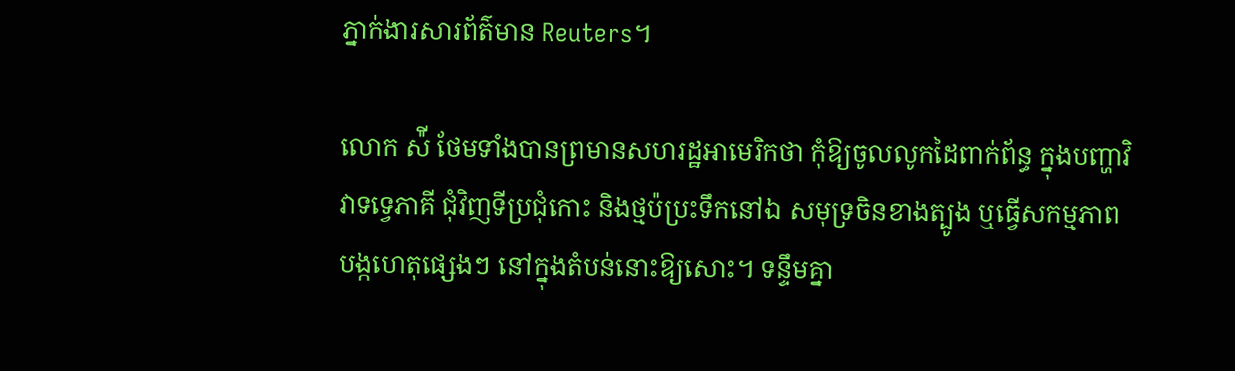ភ្នាក់ងារសារព័ត៌មាន Reuters។

លោក ស៉ី ថែមទាំងបានព្រមានសហរដ្ឋអាមេរិកថា កុំឱ្យចូលលូកដៃពាក់ព័ន្ធ ក្នុងបញ្ហាវិវាទទ្វេភាគី ជុំវិញទីប្រជុំកោះ និងថ្មប៉ប្រះទឹកនៅឯ សមុទ្រចិនខាងត្បូង ឬធ្វើសកម្មភាពបង្កហេតុផ្សេងៗ នៅក្នុងតំបន់នោះឱ្យសោះ។ ទន្ទឹមគ្នា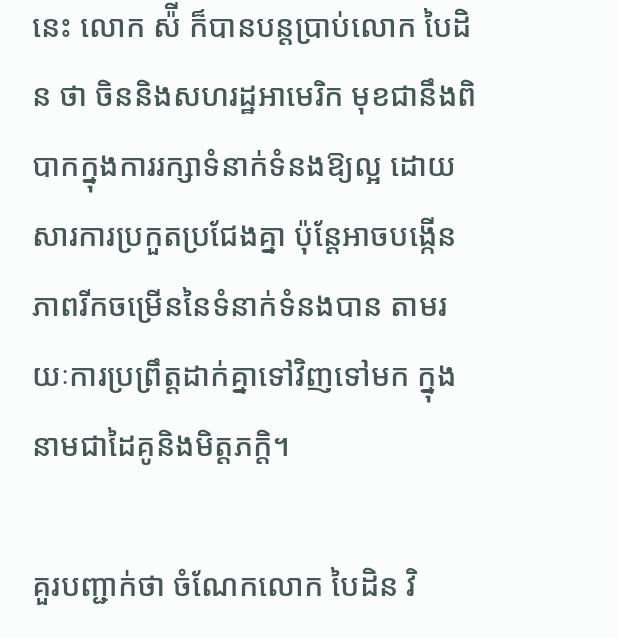នេះ លោក ស៉ី ក៏បានបន្តប្រាប់លោក បៃដិន ថា ចិននិងសហរដ្ឋអាមេរិក មុខជានឹងពិបាកក្នុងការរក្សាទំនាក់ទំនងឱ្យល្អ ដោយសារការប្រកួតប្រជែងគ្នា ប៉ុន្តែអាចបង្កើនភាពរីកចម្រើននៃទំនាក់ទំនងបាន តាមរយៈការប្រព្រឹត្តដាក់គ្នាទៅវិញទៅមក ក្នុងនាមជាដៃគូនិងមិត្តភក្តិ។

គួរបញ្ជាក់ថា ចំណែកលោក បៃដិន វិ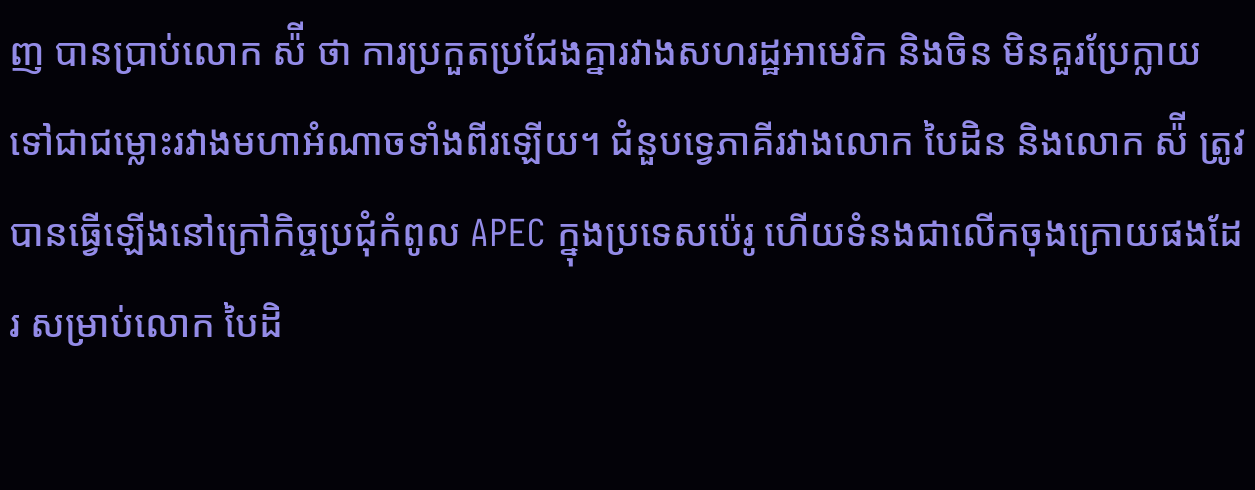ញ បានប្រាប់លោក ស៉ី ថា ការប្រកួតប្រជែងគ្នារវាងសហរដ្ឋអាមេរិក និងចិន មិនគួរប្រែក្លាយ ទៅជាជម្លោះរវាងមហាអំណាចទាំងពីរឡើយ។ ជំនួបទ្វេភាគីរវាងលោក បៃដិន និងលោក ស៉ី ត្រូវបានធ្វើឡើងនៅក្រៅកិច្ចប្រជុំកំពូល APEC ក្នុងប្រទេសប៉េរូ ហើយទំនងជាលើកចុងក្រោយផងដែរ សម្រាប់លោក បៃដិ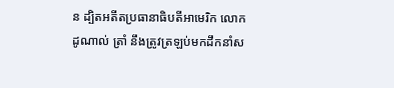ន ដ្បិតអតីតប្រធានាធិបតីអាមេរិក លោក ដូណាល់ ត្រាំ នឹងត្រូវត្រឡប់មកដឹកនាំស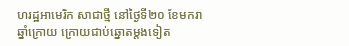ហរដ្ឋអាមេរិក សាជាថ្មី នៅថ្ងៃទី២០ ខែមករា ឆ្នាំក្រោយ ក្រោយជាប់ឆ្នោតម្តងទៀត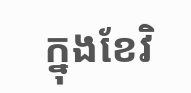ក្នុងខែវិ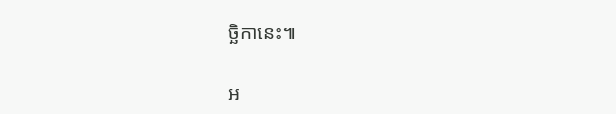ច្ឆិកានេះ៕

អ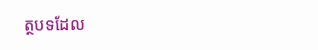ត្ថបទដែល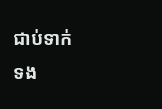ជាប់ទាក់ទង